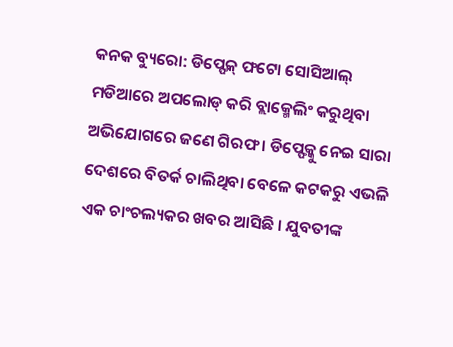କନକ ବ୍ୟୁରୋ: ଡିପ୍ଫେକ୍ ଫଟୋ ସୋସିଆଲ୍ ମଡିଆରେ ଅପଲୋଡ୍ କରି ବ୍ଲାକ୍ମେଲିଂ କରୁଥିବା ଅଭିଯୋଗରେ ଜଣେ ଗିରଫ । ଡିପ୍ଫେକ୍କୁ ନେଇ ସାରା ଦେଶରେ ବିତର୍କ ଚାଲିଥିବା ବେଳେ କଟକରୁ ଏଭଳି ଏକ ଚାଂଚଲ୍ୟକର ଖବର ଆସିଛି । ଯୁବତୀଙ୍କ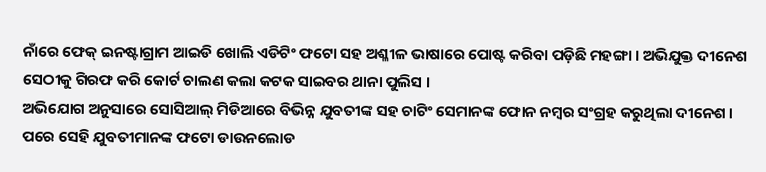ନାଁରେ ଫେକ୍ ଇନଷ୍ଟାଗ୍ରାମ ଆଇଡି ଖୋଲି ଏଡିଟିଂ ଫଟୋ ସହ ଅଶ୍ଳୀଳ ଭାଷାରେ ପୋଷ୍ଟ କରିବା ପଡ଼ିଛି ମହଙ୍ଗା । ଅଭିଯୁକ୍ତ ଦୀନେଶ ସେଠୀକୁ ଗିରଫ କରି କୋର୍ଟ ଚାଲଣ କଲା କଟକ ସାଇବର ଥାନା ପୁଲିସ ।
ଅଭିଯୋଗ ଅନୁସାରେ ସୋସିଆଲ୍ ମିଡିଆରେ ବିଭିନ୍ନ ଯୁବତୀଙ୍କ ସହ ଚାଟିଂ ସେମାନଙ୍କ ଫୋନ ନମ୍ବର ସଂଗ୍ରହ କରୁଥିଲା ଦୀନେଶ । ପରେ ସେହି ଯୁବତୀମାନଙ୍କ ଫଟୋ ଡାଉନଲୋଡ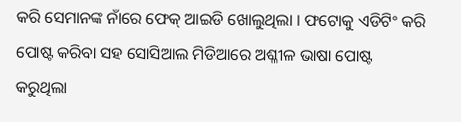କରି ସେମାନଙ୍କ ନାଁରେ ଫେକ୍ ଆଇଡି ଖୋଲୁଥିଲା । ଫଟୋକୁ ଏଡିଟିଂ କରି ପୋଷ୍ଟ କରିବା ସହ ସୋସିଆଲ ମିଡିଆରେ ଅଶ୍ଳୀଳ ଭାଷା ପୋଷ୍ଟ କରୁଥିଲା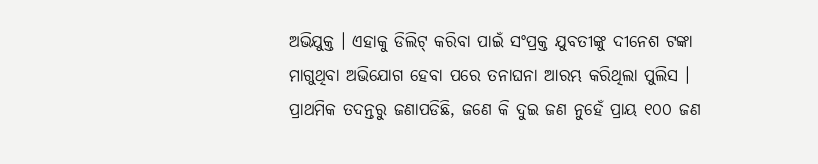ଅଭିଯୁକ୍ତ । ଏହାକୁ ଡିଲିଟ୍ କରିବା ପାଇଁ ସଂପ୍ରକ୍ତ ଯୁବତୀଙ୍କୁ ଦୀନେଶ ଟଙ୍କା ମାଗୁଥିବା ଅଭିଯୋଗ ହେବା ପରେ ତନାଘନା ଆରମ୍ଭ କରିଥିଲା ପୁଲିସ । ପ୍ରାଥମିକ ତଦନ୍ତରୁ ଜଣାପଡିଛି, ଜଣେ କି ଦୁଇ ଜଣ ନୁହେଁ ପ୍ରାୟ ୧୦୦ ଜଣ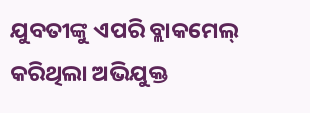ଯୁବତୀଙ୍କୁ ଏପରି ବ୍ଲାକମେଲ୍ କରିଥିଲା ଅଭିଯୁକ୍ତ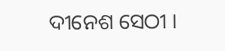ଦୀନେଶ ସେଠୀ ।